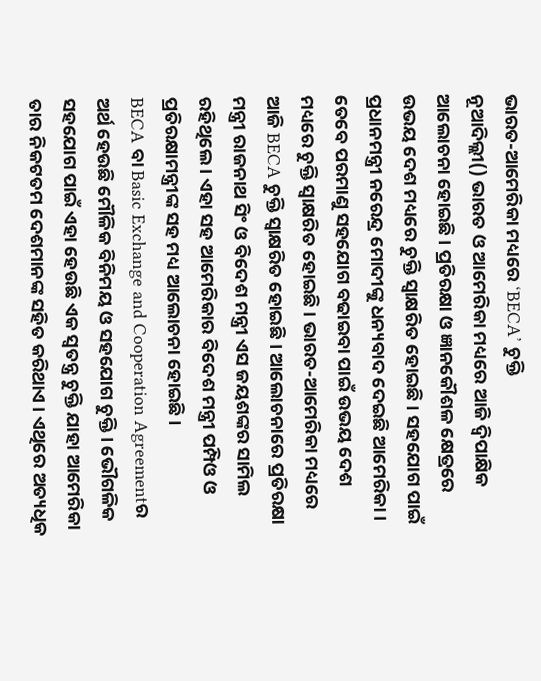ଭାରତ-ଆମେରିକା ମଧ୍ୟରେ ‘BECA’ ଚୁକ୍ତି
ନୂଆଦିଲ୍ଲୀ() ଭାରତ ଓ ଆମେରିକା ମଧ୍ୟରେ ଆଜି ଦ୍ୱିପାକ୍ଷିକ ଆଲୋଚନା ହୋଇଛି । ପ୍ରତିରକ୍ଷା ଓ ଜ୍ଞାନକୌଶଳ କ୍ଷେତ୍ରରେ ଉଭୟ ଦେଶ ମଧ୍ୟରେ ଚୁକ୍ତି ସ୍ୱାକ୍ଷରିତ ହୋଇଛି । ସହଯୋଗ ପାଇଁ ପ୍ରଧାନମନ୍ତ୍ରୀ ନରେନ୍ଦ୍ର ମୋଦୀଙ୍କୁ ଧନ୍ୟବାଦ ଦେଇଛି ଆମେରିକା ।
ତେବେ ପରମାଣୁ ସହଯୋଗ ବଢାଇବା ପାଇଁ ଉଭୟ ଦେଶ ମଧ୍ୟରେ ଚୁକ୍ତି ସ୍ୱାକ୍ଷରିତ ହୋଇଛି । ଭାରତ-ଆମେରିକା ମଧ୍ୟରେ ଆଜି BECA ଚୁକ୍ତି ସ୍ୱାକ୍ଷରିତ ହୋଇଛି । ଆଲୋଚନାରେ ପ୍ରତିରକ୍ଷା ମନ୍ତ୍ରୀ ରାଜନାଥ ସିଂ ଓ ବିଦେଶ ମନ୍ତ୍ରୀ ଏସ ଜୟଶଙ୍କର ସାମିଲ ରହିଥିଲେ । ଏହା ସହ ଆମେରିକାର ବିଦେଶ ମନ୍ତ୍ରୀ ପମ୍ପିଓ ଓ ପ୍ରତିରକ୍ଷାମନ୍ତ୍ରୀଙ୍କ ସହ ମଧ୍ୟ ଆଲୋଚନା ହୋଇଛି ।
BECA ବା Basic Exchange and Cooperation Agreementର ଅର୍ଥ ହେଉଛି ମୌଳିକ ବିନିମୟ ଓ ସହଯୋଗ ଚୁକ୍ତି । ଭୌଗଳିକ ସହଯୋଗ ପାଇଁ ଏହା ହେଉଛି ଏକ ସ୍ୱତନ୍ତ୍ର ଚୁକ୍ତି ଯାହା ଆମେରିକା ତାର ନିକଟତମ ଦେଶମାନଙ୍କ ସହିତ କରିଥାଏ । ଏଥିରେ ଅତ୍ୟଧିକ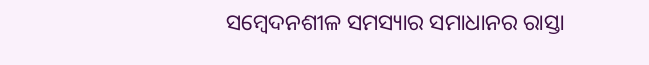ସମ୍ବେଦନଶୀଳ ସମସ୍ୟାର ସମାଧାନର ରାସ୍ତା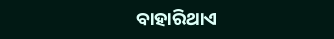ବାହାରିଥାଏ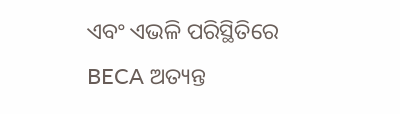ଏବଂ ଏଭଳି ପରିସ୍ଥିତିରେ BECA ଅତ୍ୟନ୍ତ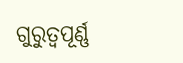ଗୁରୁତ୍ୱପୂର୍ଣ୍ଣ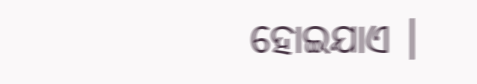ହୋଇଯାଏ ।